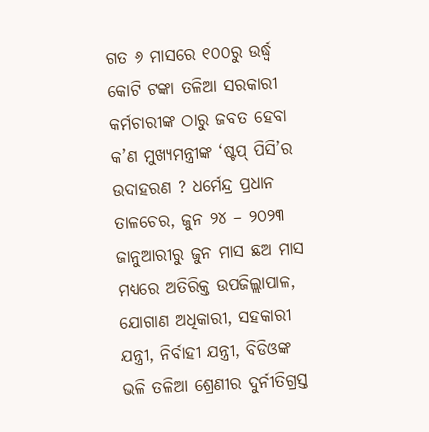ଗତ ୬ ମାସରେ ୧୦୦ରୁ ଉର୍ଦ୍ଧ୍ୱ କୋଟି ଟଙ୍କା ତଳିଆ ସରକାରୀ କର୍ମଚାରୀଙ୍କ ଠାରୁ ଜବତ ହେବା କ’ଣ ମୁଖ୍ୟମନ୍ତ୍ରୀଙ୍କ ‘ଷ୍ଟପ୍ ପିସି’ର ଉଦାହରଣ ? ଧର୍ମେନ୍ଦ୍ର ପ୍ରଧାନ
ତାଳଚେର, ଜୁନ ୨୪ – ୨୦୨୩ ଜାନୁଆରୀରୁ ଜୁନ ମାସ ଛଅ ମାସ ମଧ୍ୟରେ ଅତିରିକ୍ତ ଉପଜିଲ୍ଲାପାଳ, ଯୋଗାଣ ଅଧିକାରୀ, ସହକାରୀ ଯନ୍ତ୍ରୀ, ନିର୍ବାହୀ ଯନ୍ତ୍ରୀ, ବିଡିଓଙ୍କ ଭଳି ତଳିଆ ଶ୍ରେଣୀର ଦୁର୍ନୀତିଗ୍ରସ୍ତ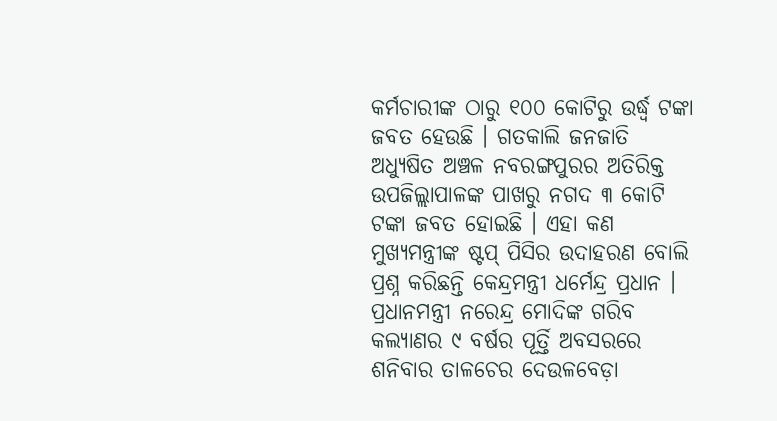କର୍ମଚାରୀଙ୍କ ଠାରୁ ୧୦୦ କୋଟିରୁ ଉର୍ଦ୍ଧ୍ୱ ଟଙ୍କା ଜବତ ହେଉଛି । ଗତକାଲି ଜନଜାତି ଅଧ୍ୟୁଷିତ ଅଞ୍ଚଳ ନବରଙ୍ଗପୁରର ଅତିରିକ୍ତ ଉପଜିଲ୍ଲାପାଳଙ୍କ ପାଖରୁ ନଗଦ ୩ କୋଟି ଟଙ୍କା ଜବତ ହୋଇଛି । ଏହା କଣ ମୁଖ୍ୟମନ୍ତ୍ରୀଙ୍କ ଷ୍ଟପ୍ ପିସିର ଉଦାହରଣ ବୋଲି ପ୍ରଶ୍ନ କରିଛନ୍ତି କେନ୍ଦ୍ରମନ୍ତ୍ରୀ ଧର୍ମେନ୍ଦ୍ର ପ୍ରଧାନ ।
ପ୍ରଧାନମନ୍ତ୍ରୀ ନରେନ୍ଦ୍ର ମୋଦିଙ୍କ ଗରିବ କଲ୍ୟାଣର ୯ ବର୍ଷର ପୂର୍ତ୍ତି ଅବସରରେ ଶନିବାର ତାଳଚେର ଦେଉଳବେଡ଼ା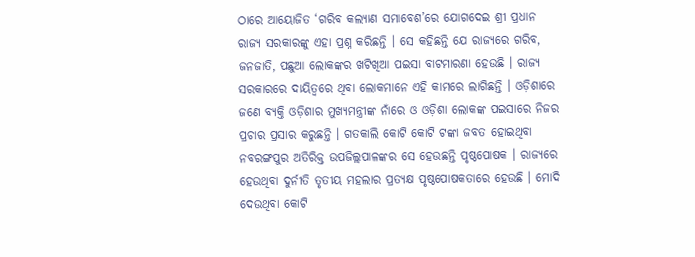ଠାରେ ଆୟୋଜିତ ‘ଗରିବ କଲ୍ୟାଣ ସମାବେଶ’ରେ ଯୋଗଦେଇ ଶ୍ରୀ ପ୍ରଧାନ ରାଜ୍ୟ ସରକାରଙ୍କୁ ଏହା ପ୍ରଶ୍ନ କରିଛନ୍ତି । ସେ କହିଛନ୍ତି ଯେ ରାଜ୍ୟରେ ଗରିବ, ଜନଜାତି, ପଛୁଆ ଲୋକଙ୍କର ଖଟିଖିଆ ପଇସା ବାଟମାରଣା ହେଉଛି । ରାଜ୍ୟ ସରକାରରେ ଦାୟିତ୍ୱରେ ଥିବା ଲୋକମାନେ ଏହି କାମରେ ଲାଗିଛନ୍ତି । ଓଡ଼ିଶାରେ ଜଣେ ବ୍ୟକ୍ତି ଓଡ଼ିଶାର ମୁଖ୍ୟମନ୍ତ୍ରୀଙ୍କ ନାଁରେ ଓ ଓଡ଼ିଶା ଲୋକଙ୍କ ପଇସାରେ ନିଜର ପ୍ରଚାର ପ୍ରସାର କରୁଛନ୍ତି । ଗତକାଲି କୋଟି କୋଟି ଟଙ୍କା ଜବତ ହୋଇଥିବା ନବରଙ୍ଗପୁର ଅତିରିକ୍ତ ଉପଜିଲ୍ଲପାଳଙ୍କର ସେ ହେଉଛନ୍ତି ପୃଷ୍ଠପୋଷକ । ରାଜ୍ୟରେ ହେଉଥିବା ଦୁର୍ନୀତି ତୃତୀୟ ମହଲାର ପ୍ରତ୍ୟକ୍ଷ ପୃଷ୍ଠପୋଷକତାରେ ହେଉଛି । ମୋଦି ଦେଉଥିବା କୋଟି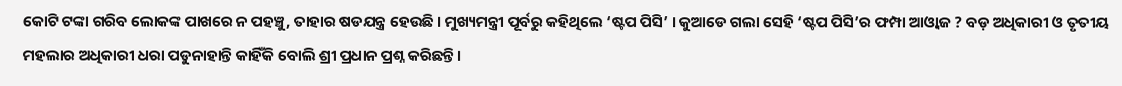କୋଟି ଟଙ୍କା ଗରିବ ଲୋକଙ୍କ ପାଖରେ ନ ପହଞ୍ଚୁ, ତାହାର ଷଡଯନ୍ତ୍ର ହେଉଛି । ମୁଖ୍ୟମନ୍ତ୍ରୀ ପୂର୍ବରୁ କହିଥିଲେ ‘ଷ୍ଟପ ପିସି’ । କୁଆଡେ ଗଲା ସେହି ‘ଷ୍ଟପ ପିସି’ର ଫମ୍ପା ଆଓ୍ୱାଜ ? ବଡ଼ ଅଧିକାରୀ ଓ ତୃତୀୟ ମହଲାର ଅଧିକାରୀ ଧରା ପଡୁନାହାନ୍ତି କାହିଁକି ବୋଲି ଶ୍ରୀ ପ୍ରଧାନ ପ୍ରଶ୍ନ କରିଛନ୍ତି ।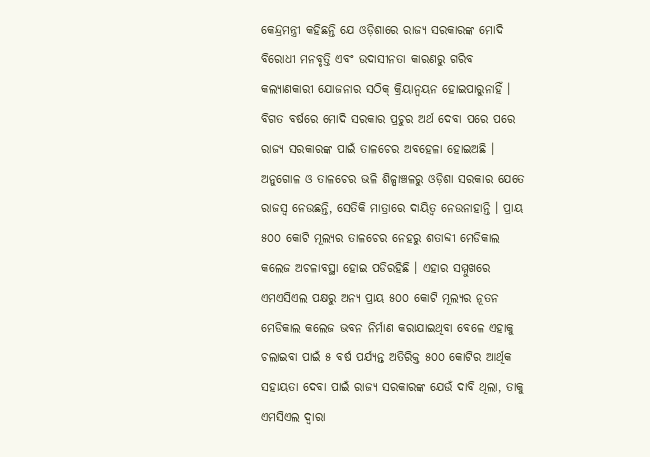କେନ୍ଦ୍ରମନ୍ତ୍ରୀ କହିଛନ୍ତି ଯେ ଓଡ଼ିଶାରେ ରାଜ୍ୟ ସରକାରଙ୍କ ମୋଦି ବିରୋଧୀ ମନବୃତ୍ତି ଏବଂ ଉଦାସୀନତା କାରଣରୁ ଗରିବ କଲ୍ୟାଣକାରୀ ଯୋଜନାର ସଠିକ୍ କ୍ରିୟାନ୍ୱୟନ ହୋଇପାରୁନାହିଁ । ବିଗତ ବର୍ଷରେ ମୋଦି ସରକାର ପ୍ରଚୁର ଅର୍ଥ ଦେବା ପରେ ପରେ ରାଜ୍ୟ ସରକାରଙ୍କ ପାଇଁ ତାଳଚେର ଅବହେଳା ହୋଇଅଛି । ଅନୁଗୋଳ ଓ ତାଳଚେର ଭଳି ଶିଳ୍ପାଞ୍ଚଳରୁ ଓଡ଼ିଶା ସରକାର ଯେତେ ରାଜସ୍ୱ ନେଉଛନ୍ତି, ସେତିକି ମାତ୍ରାରେ ଦାୟିତ୍ୱ ନେଉନାହାନ୍ତି । ପ୍ରାୟ ୫୦୦ କୋଟି ମୂଲ୍ୟର ତାଳଚେର ନେହରୁ ଶତାବ୍ଦୀ ମେଡିକାଲ କଲେଜ ଅଚଳାବସ୍ଥା ହୋଇ ପଡିରହିଛି । ଏହାର ସମ୍ମୁଖରେ ଏମଏସିଏଲ ପକ୍ଷରୁ ଅନ୍ୟ ପ୍ରାୟ ୫୦୦ କୋଟି ମୂଲ୍ୟର ନୂତନ ମେଡିକାଲ କଲେଜ ଭବନ ନିର୍ମାଣ କରାଯାଇଥିବା ବେଳେ ଏହାକୁ ଚଲାଇବା ପାଇଁ ୫ ବର୍ଷ ପର୍ଯ୍ୟନ୍ତ ଅତିରିକ୍ତ ୫୦୦ କୋଟିର ଆର୍ଥିକ ସହାୟତା ଦେବା ପାଇଁ ରାଜ୍ୟ ସରକାରଙ୍କ ଯେଉଁ ଦାବି ଥିଲା, ତାକୁ ଏମସିଏଲ ଦ୍ୱାରା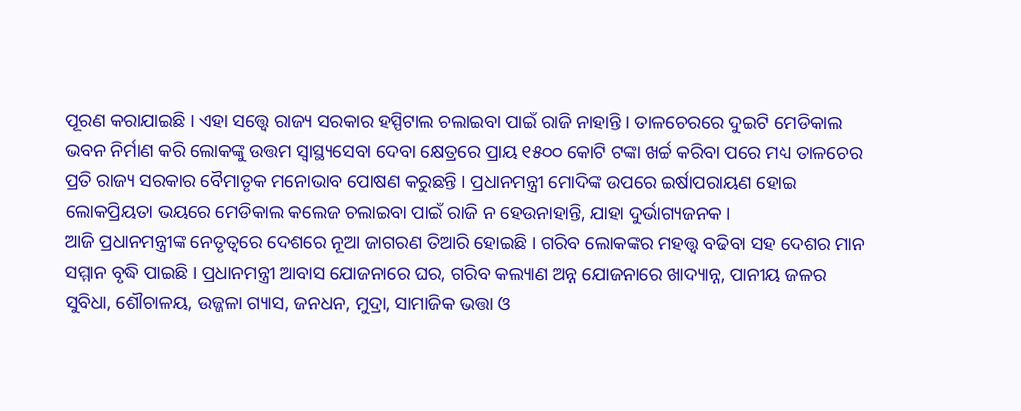ପୂରଣ କରାଯାଇଛି । ଏହା ସତ୍ତ୍ୱେ ରାଜ୍ୟ ସରକାର ହସ୍ପିଟାଲ ଚଲାଇବା ପାଇଁ ରାଜି ନାହାନ୍ତି । ତାଳଚେରରେ ଦୁଇଟି ମେଡିକାଲ ଭବନ ନିର୍ମାଣ କରି ଲୋକଙ୍କୁ ଉତ୍ତମ ସ୍ୱାସ୍ଥ୍ୟସେବା ଦେବା କ୍ଷେତ୍ରରେ ପ୍ରାୟ ୧୫୦୦ କୋଟି ଟଙ୍କା ଖର୍ଚ୍ଚ କରିବା ପରେ ମଧ୍ୟ ତାଳଚେର ପ୍ରତି ରାଜ୍ୟ ସରକାର ବୈମାତୃକ ମନୋଭାବ ପୋଷଣ କରୁଛନ୍ତି । ପ୍ରଧାନମନ୍ତ୍ରୀ ମୋଦିଙ୍କ ଉପରେ ଇର୍ଷାପରାୟଣ ହୋଇ ଲୋକପ୍ରିୟତା ଭୟରେ ମେଡିକାଲ କଲେଜ ଚଲାଇବା ପାଇଁ ରାଜି ନ ହେଉନାହାନ୍ତି, ଯାହା ଦୁର୍ଭାଗ୍ୟଜନକ ।
ଆଜି ପ୍ରଧାନମନ୍ତ୍ରୀଙ୍କ ନେତୃତ୍ୱରେ ଦେଶରେ ନୂଆ ଜାଗରଣ ତିଆରି ହୋଇଛି । ଗରିବ ଲୋକଙ୍କର ମହତ୍ତ୍ୱ ବଢିବା ସହ ଦେଶର ମାନ ସମ୍ମାନ ବୃଦ୍ଧି ପାଇଛି । ପ୍ରଧାନମନ୍ତ୍ରୀ ଆବାସ ଯୋଜନାରେ ଘର, ଗରିବ କଲ୍ୟାଣ ଅନ୍ନ ଯୋଜନାରେ ଖାଦ୍ୟାନ୍ନ, ପାନୀୟ ଜଳର ସୁବିଧା, ଶୌଚାଳୟ, ଉଜ୍ଜଳା ଗ୍ୟାସ, ଜନଧନ, ମୁଦ୍ରା, ସାମାଜିକ ଭତ୍ତା ଓ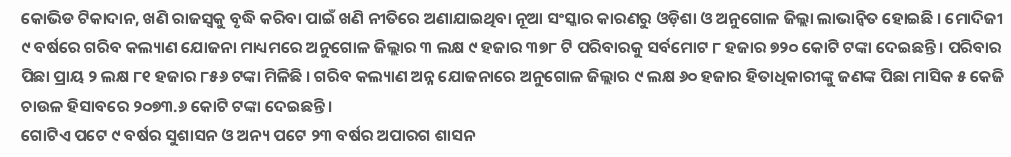କୋଭିଡ ଟିକାଦାନ, ଖଣି ରାଜସ୍ୱକୁ ବୃଦ୍ଧି କରିବା ପାଇଁ ଖଣି ନୀତିରେ ଅଣାଯାଇଥିବା ନୂଆ ସଂସ୍କାର କାରଣରୁ ଓଡ଼ିଶା ଓ ଅନୁଗୋଳ ଜିଲ୍ଲା ଲାଭାନ୍ୱିତ ହୋଇଛି । ମୋଦିଜୀ ୯ ବର୍ଷରେ ଗରିବ କଲ୍ୟାଣ ଯୋଜନା ମାଧ୍ୟମରେ ଅନୁଗୋଳ ଜିଲ୍ଲାର ୩ ଲକ୍ଷ ୯ ହଜାର ୩୭୮ ଟି ପରିବାରକୁ ସର୍ବମୋଟ ୮ ହଜାର ୭୨୦ କୋଟି ଟଙ୍କା ଦେଇଛନ୍ତି । ପରିବାର ପିଛା ପ୍ରାୟ ୨ ଲକ୍ଷ ୮୧ ହଜାର ୮୫୬ ଟଙ୍କା ମିଳିଛି । ଗରିବ କଲ୍ୟାଣ ଅନ୍ନ ଯୋଜନାରେ ଅନୁଗୋଳ ଜିଲ୍ଲାର ୯ ଲକ୍ଷ ୬୦ ହଜାର ହିତାଧିକାରୀଙ୍କୁ ଜଣଙ୍କ ପିଛା ମାସିକ ୫ କେଜି ଚାଉଳ ହିସାବରେ ୨୦୭୩.୬ କୋଟି ଟଙ୍କା ଦେଇଛନ୍ତି ।
ଗୋଟିଏ ପଟେ ୯ ବର୍ଷର ସୁଶାସନ ଓ ଅନ୍ୟ ପଟେ ୨୩ ବର୍ଷର ଅପାରଗ ଶାସନ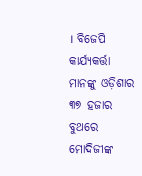। ବିଜେପି କାର୍ଯ୍ୟକର୍ତ୍ତା ମାନଙ୍କୁ ଓଡ଼ିଶାର ୩୭ ହଜାର ବୁଥରେ ମୋଦିଜୀଙ୍କ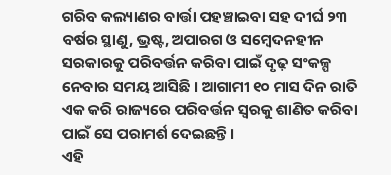ଗରିବ କଲ୍ୟାଣର ବାର୍ତ୍ତା ପହଞ୍ଚାଇବା ସହ ଦୀର୍ଘ ୨୩ ବର୍ଷର ସ୍ଥାଣୁ, ଭ୍ରଷ୍ଟ, ଅପାରଗ ଓ ସମ୍ବେଦନହୀନ ସରକାରକୁ ପରିବର୍ତ୍ତନ କରିବା ପାଇଁ ଦୃଢ଼ ସଂକଳ୍ପ ନେବାର ସମୟ ଆସିଛି । ଆଗାମୀ ୧୦ ମାସ ଦିନ ରାତି ଏକ କରି ରାଜ୍ୟରେ ପରିବର୍ତ୍ତନ ସ୍ୱରକୁ ଶାଣିତ କରିବା ପାଇଁ ସେ ପରାମର୍ଶ ଦେଇଛନ୍ତି ।
ଏହି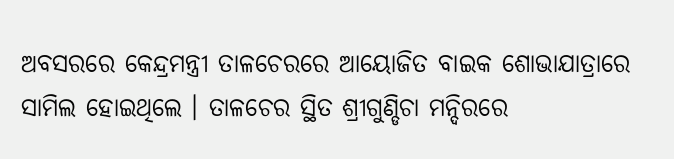ଅବସରରେ କେନ୍ଦ୍ରମନ୍ତ୍ରୀ ତାଳଚେରରେ ଆୟୋଜିତ ବାଇକ ଶୋଭାଯାତ୍ରାରେ ସାମିଲ ହୋଇଥିଲେ । ତାଳଚେର ସ୍ଥିତ ଶ୍ରୀଗୁଣ୍ଡିଚା ମନ୍ଦିରରେ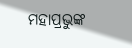ମହାପ୍ରଭୁଙ୍କ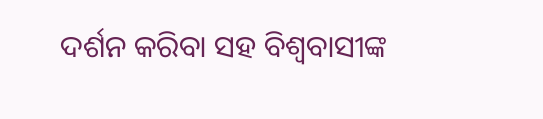ଦର୍ଶନ କରିବା ସହ ବିଶ୍ୱବାସୀଙ୍କ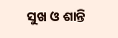ସୁଖ ଓ ଶାନ୍ତି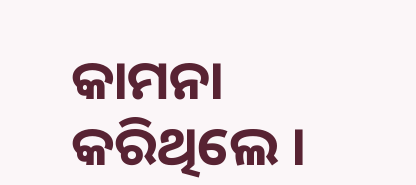କାମନା କରିଥିଲେ ।